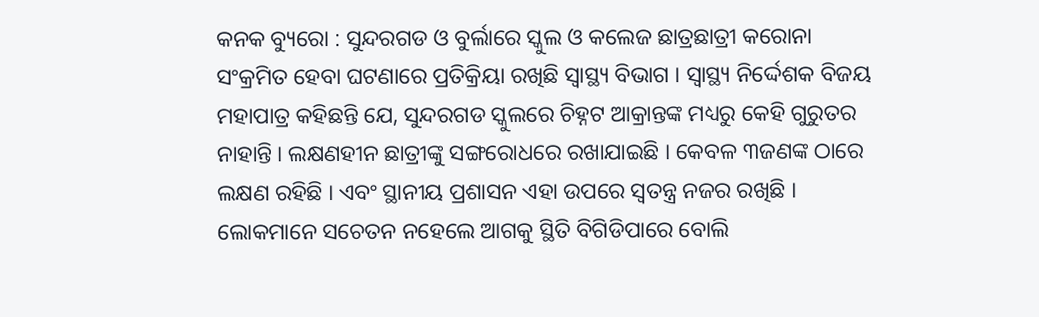କନକ ବ୍ୟୁରୋ : ସୁନ୍ଦରଗଡ ଓ ବୁର୍ଲାରେ ସ୍କୁଲ ଓ କଲେଜ ଛାତ୍ରଛାତ୍ରୀ କରୋନା ସଂକ୍ରମିତ ହେବା ଘଟଣାରେ ପ୍ରତିକ୍ରିୟା ରଖିଛି ସ୍ୱାସ୍ଥ୍ୟ ବିଭାଗ । ସ୍ୱାସ୍ଥ୍ୟ ନିର୍ଦ୍ଦେଶକ ବିଜୟ ମହାପାତ୍ର କହିଛନ୍ତି ଯେ, ସୁନ୍ଦରଗଡ ସ୍କୁଲରେ ଚିହ୍ନଟ ଆକ୍ରାନ୍ତଙ୍କ ମଧ୍ୟରୁ କେହି ଗୁରୁତର ନାହାନ୍ତି । ଲକ୍ଷଣହୀନ ଛାତ୍ରୀଙ୍କୁ ସଙ୍ଗରୋଧରେ ରଖାଯାଇଛି । କେବଳ ୩ଜଣଙ୍କ ଠାରେ ଲକ୍ଷଣ ରହିଛି । ଏବଂ ସ୍ଥାନୀୟ ପ୍ରଶାସନ ଏହା ଉପରେ ସ୍ୱତନ୍ତ୍ର ନଜର ରଖିଛି । ଲୋକମାନେ ସଚେତନ ନହେଲେ ଆଗକୁ ସ୍ଥିତି ବିଗିଡିପାରେ ବୋଲି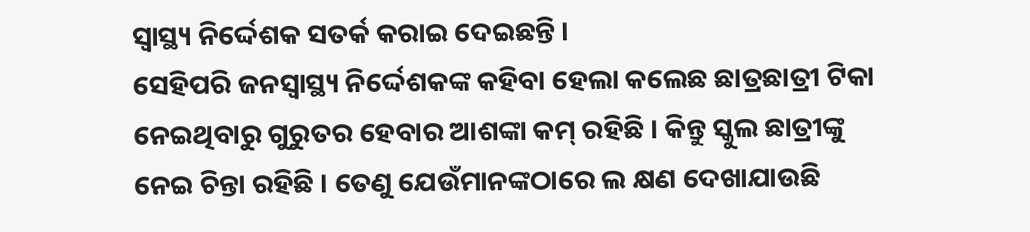ସ୍ୱାସ୍ଥ୍ୟ ନିର୍ଦ୍ଦେଶକ ସତର୍କ କରାଇ ଦେଇଛନ୍ତି ।
ସେହିପରି ଜନସ୍ୱାସ୍ଥ୍ୟ ନିର୍ଦ୍ଦେଶକଙ୍କ କହିବା ହେଲା କଲେଛ ଛାତ୍ରଛାତ୍ରୀ ଟିକା ନେଇଥିବାରୁ ଗୁରୁତର ହେବାର ଆଶଙ୍କା କମ୍ ରହିଛି । କିନ୍ତୁ ସ୍କୁଲ ଛାତ୍ରୀଙ୍କୁ ନେଇ ଚିନ୍ତା ରହିଛି । ତେଣୁ ଯେଉଁମାନଙ୍କଠାରେ ଲ କ୍ଷଣ ଦେଖାଯାଉଛି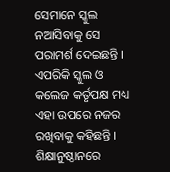ସେମାନେ ସ୍କୁଲ ନଆସିବାକୁ ସେ ପରାମର୍ଶ ଦେଇଛନ୍ତି । ଏପରିକି ସ୍କୁଲ ଓ କଲେଜ କର୍ତୃପକ୍ଷ ମଧ୍ୟ ଏହା ଉପରେ ନଜର ରଖିବାକୁ କହିଛନ୍ତି । ଶିକ୍ଷାନୁଷ୍ଠାନରେ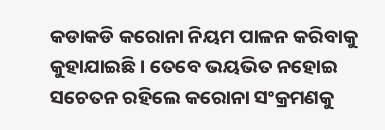କଡାକଡି କରୋନା ନିୟମ ପାଳନ କରିବାକୁ କୁହାଯାଇଛି । ତେବେ ଭୟଭିତ ନହୋଇ ସଚେତନ ରହିଲେ କରୋନା ସଂକ୍ରମଣକୁ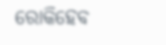ରୋକିହେବ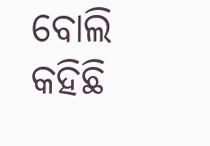ବୋଲି କହିଛି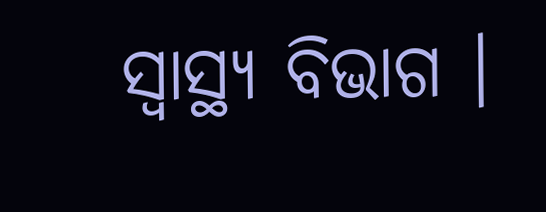ସ୍ୱାସ୍ଥ୍ୟ ବିଭାଗ ।